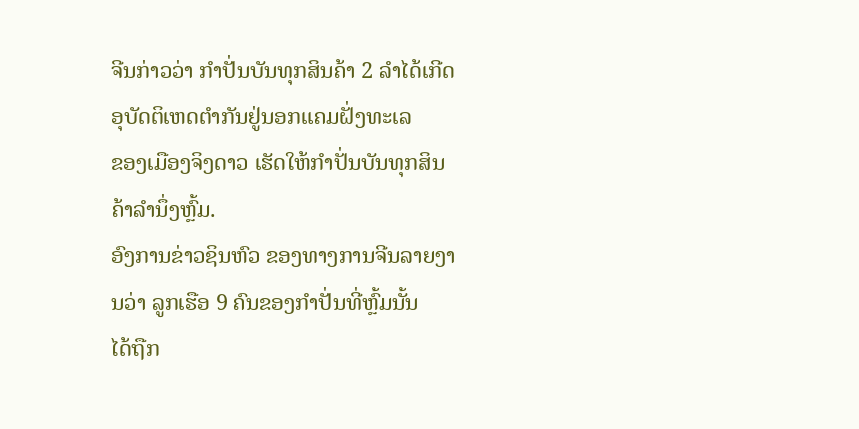ຈີນກ່າວວ່າ ກຳປັ່ນບັນທຸກສິນຄ້າ 2 ລຳໄດ້ເກີດອຸບັດຕິເຫດຕຳກັນຢູ່ນອກແຄມຝັ່ງທະເລ
ຂອງເມືອງຈິງດາວ ເຮັດໃຫ້ກຳປັ່ນບັນທຸກສິນຄ້າລຳນຶ່ງຫຼົ້ມ.
ອົງການຂ່າວຊິນຫົວ ຂອງທາງການຈີນລາຍງານວ່າ ລູກເຮືອ 9 ຄົນຂອງກຳປັ່ນທີ່ຫຼົ້ມນັ້ນ
ໄດ້ຖືກ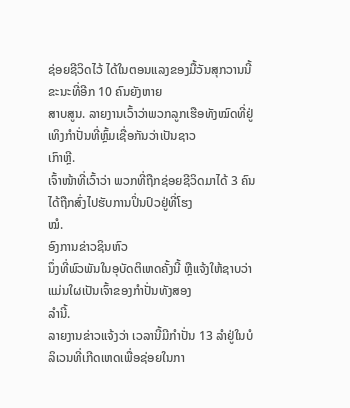ຊ່ອຍຊີວິດໄວ້ ໄດ້ໃນຕອນແລງຂອງມື້ວັນສຸກວານນີ້ ຂະນະທີ່ອີກ 10 ຄົນຍັງຫາຍ
ສາບສູນ. ລາຍງານເວົ້າວ່າພວກລູກເຮືອທັງໝົດທີ່ຢູ່ເທິງກຳປັ່ນທີ່ຫຼົ້ມເຊື່ອກັນວ່າເປັນຊາວ
ເກົາຫຼີ.
ເຈົ້າໜ້າທີ່ເວົ້າວ່າ ພວກທີ່ຖືກຊ່ອຍຊີວິດມາໄດ້ 3 ຄົນໄດ້ຖືກສົ່ງໄປຮັບການປິ່ນປົວຢູ່ທີ່ໂຮງ
ໝໍ.
ອົງການຂ່າວຊິນຫົວ
ນຶ່ງທີ່ພົວພັນໃນອຸບັດຕິເຫດຄັ້ງນີ້ ຫຼືແຈ້ງໃຫ້ຊາບວ່າ ແມ່ນໃຜເປັນເຈົ້າຂອງກຳປັ່ນທັງສອງ
ລຳນີ້.
ລາຍງານຂ່າວແຈ້ງວ່າ ເວລານີ້ມີກຳປັ່ນ 13 ລຳຢູ່ໃນບໍລິເວນທີ່ເກີດເຫດເພື່ອຊ່ອຍໃນກາ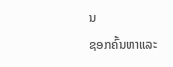ນ
ຊອກຄົ້ນຫາແລະ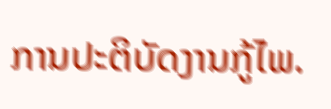ການປະຕິບັດງານກູ້ໄພ.